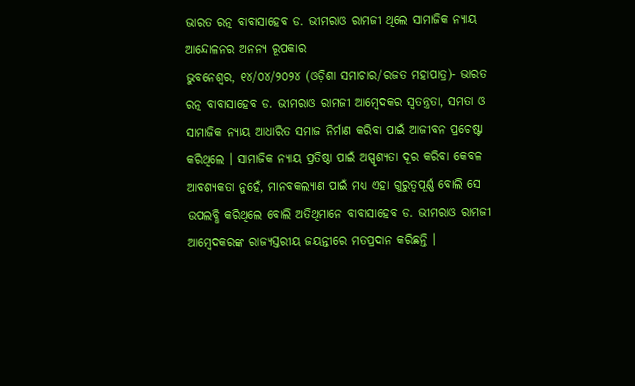ଭାରତ ରତ୍ନ ବାବାସାହେବ ଡ. ଭୀମରାଓ ରାମଜୀ ଥିଲେ ସାମାଜିକ ନ୍ୟାୟ ଆନ୍ଦୋଳନର ଅନନ୍ୟ ରୂପକାର
ଭୁବନେଶ୍ୱର, ୧୪/୦୪/୨୦୨୪ (ଓଡ଼ିଶା ସମାଚାର/ରଜତ ମହାପାତ୍ର)- ଭାରତ ରତ୍ନ ବାବାସାହେବ ଡ. ଭୀମରାଓ ରାମଜୀ ଆମ୍ବେଦକର ସ୍ୱତନ୍ତ୍ରତା, ସମତା ଓ ସାମାଜିକ ନ୍ୟାୟ ଆଧାରିତ ସମାଜ ନିର୍ମାଣ କରିବା ପାଇଁ ଆଜୀବନ ପ୍ରଚେଷ୍ଟା କରିଥିଲେ । ସାମାଜିକ ନ୍ୟାୟ ପ୍ରତିଷ୍ଠା ପାଇଁ ଅସ୍ପୃଶ୍ୟତା ଦୂର କରିବା କେବଳ ଆବଶ୍ୟକତା ନୁହେଁ, ମାନବକଲ୍ୟାଣ ପାଇଁ ମଧ୍ୟ ଏହା ଗୁରୁତ୍ୱପୂର୍ଣ୍ଣ ବୋଲି ସେ ଉପଲବ୍ଧି କରିଥିଲେ ବୋଲି ଅତିଥିମାନେ ବାବାସାହେବ ଡ. ଭୀମରାଓ ରାମଜୀ ଆମ୍ବେଦକରଙ୍କ ରାଜ୍ୟସ୍ତରୀୟ ଜୟନ୍ତୀରେ ମତପ୍ରଦାନ କରିଛନ୍ତି ।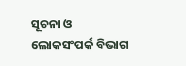ସୂଚନା ଓ ଲୋକସଂପର୍କ ବିଭାଗ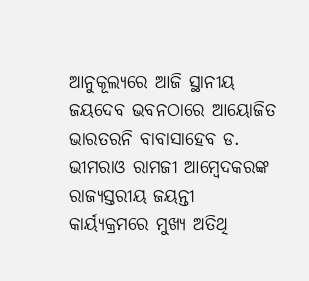ଆନୁକୂଲ୍ୟରେ ଆଜି ସ୍ଥାନୀୟ ଜୟଦେବ ଭବନଠାରେ ଆୟୋଜିତ ଭାରତରନି ବାବାସାହେବ ଡ. ଭୀମରାଓ ରାମଜୀ ଆମ୍ବେଦକରଙ୍କ ରାଜ୍ୟସ୍ତରୀୟ ଜୟନ୍ତୀ କାର୍ୟ୍ୟକ୍ରମରେ ମୁଖ୍ୟ ଅତିଥି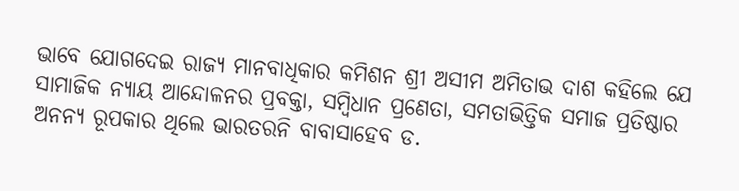ଭାବେ ଯୋଗଦେଇ ରାଜ୍ୟ ମାନବାଧିକାର କମିଶନ ଶ୍ରୀ ଅସୀମ ଅମିତାଭ ଦାଶ କହିଲେ ଯେ ସାମାଜିକ ନ୍ୟାୟ ଆନ୍ଦୋଳନର ପ୍ରବକ୍ତା, ସମ୍ବିଧାନ ପ୍ରଣେତା, ସମତାଭିତ୍ତିକ ସମାଜ ପ୍ରତିଷ୍ଠାର ଅନନ୍ୟ ରୂପକାର ଥିଲେ ଭାରତରନି ବାବାସାହେବ ଡ.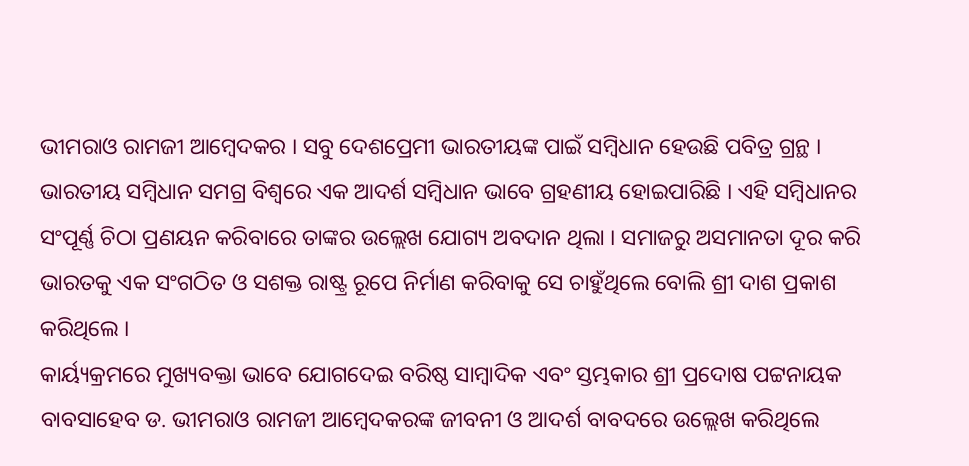ଭୀମରାଓ ରାମଜୀ ଆମ୍ବେଦକର । ସବୁ ଦେଶପ୍ରେମୀ ଭାରତୀୟଙ୍କ ପାଇଁ ସମ୍ବିଧାନ ହେଉଛି ପବିତ୍ର ଗ୍ରନ୍ଥ । ଭାରତୀୟ ସମ୍ବିଧାନ ସମଗ୍ର ବିଶ୍ୱରେ ଏକ ଆଦର୍ଶ ସମ୍ବିଧାନ ଭାବେ ଗ୍ରହଣୀୟ ହୋଇପାରିଛି । ଏହି ସମ୍ବିଧାନର ସଂପୂର୍ଣ୍ଣ ଚିଠା ପ୍ରଣୟନ କରିବାରେ ତାଙ୍କର ଉଲ୍ଲେଖ ଯୋଗ୍ୟ ଅବଦାନ ଥିଲା । ସମାଜରୁ ଅସମାନତା ଦୂର କରି ଭାରତକୁ ଏକ ସଂଗଠିତ ଓ ସଶକ୍ତ ରାଷ୍ଟ୍ର ରୂପେ ନିର୍ମାଣ କରିବାକୁ ସେ ଚାହୁଁଥିଲେ ବୋଲି ଶ୍ରୀ ଦାଶ ପ୍ରକାଶ କରିଥିଲେ ।
କାର୍ୟ୍ୟକ୍ରମରେ ମୁଖ୍ୟବକ୍ତା ଭାବେ ଯୋଗଦେଇ ବରିଷ୍ଠ ସାମ୍ବାଦିକ ଏବଂ ସ୍ତମ୍ଭକାର ଶ୍ରୀ ପ୍ରଦୋଷ ପଟ୍ଟନାୟକ ବାବସାହେବ ଡ. ଭୀମରାଓ ରାମଜୀ ଆମ୍ବେଦକରଙ୍କ ଜୀବନୀ ଓ ଆଦର୍ଶ ବାବଦରେ ଉଲ୍ଲେଖ କରିଥିଲେ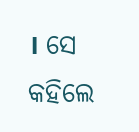। ସେ କହିଲେ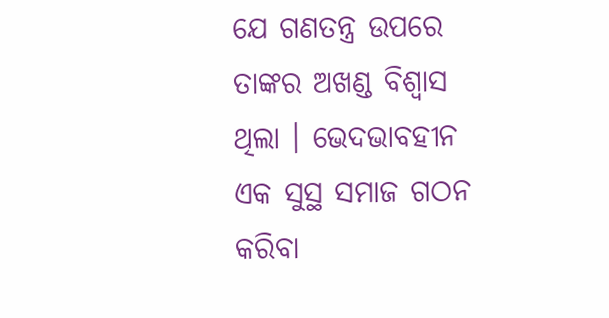ଯେ ଗଣତନ୍ତ୍ର ଉପରେ ତାଙ୍କର ଅଖଣ୍ଡ ବିଶ୍ୱାସ ଥିଲା । ଭେଦଭାବହୀନ ଏକ ସୁସ୍ଥ ସମାଜ ଗଠନ କରିବା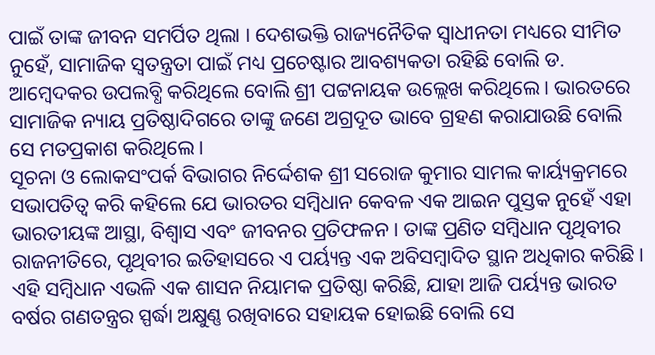ପାଇଁ ତାଙ୍କ ଜୀବନ ସମର୍ପିତ ଥିଲା । ଦେଶଭକ୍ତି ରାଜ୍ୟନୈତିକ ସ୍ୱାଧୀନତା ମଧ୍ୟରେ ସୀମିତ ନୁହେଁ, ସାମାଜିକ ସ୍ୱତନ୍ତ୍ରତା ପାଇଁ ମଧ୍ୟ ପ୍ରଚେଷ୍ଟାର ଆବଶ୍ୟକତା ରହିଛି ବୋଲି ଡ. ଆମ୍ବେଦକର ଉପଲବ୍ଧି କରିଥିଲେ ବୋଲି ଶ୍ରୀ ପଟ୍ଟନାୟକ ଉଲ୍ଲେଖ କରିଥିଲେ । ଭାରତରେ ସାମାଜିକ ନ୍ୟାୟ ପ୍ରତିଷ୍ଠାଦିଗରେ ତାଙ୍କୁ ଜଣେ ଅଗ୍ରଦୂତ ଭାବେ ଗ୍ରହଣ କରାଯାଉଛି ବୋଲି ସେ ମତପ୍ରକାଶ କରିଥିଲେ ।
ସୂଚନା ଓ ଲୋକସଂପର୍କ ବିଭାଗର ନିର୍ଦ୍ଦେଶକ ଶ୍ରୀ ସରୋଜ କୁମାର ସାମଲ କାର୍ୟ୍ୟକ୍ରମରେ ସଭାପତିତ୍ୱ କରି କହିଲେ ଯେ ଭାରତର ସମ୍ବିଧାନ କେବଳ ଏକ ଆଇନ ପୁସ୍ତକ ନୁହେଁ ଏହା ଭାରତୀୟଙ୍କ ଆସ୍ଥା, ବିଶ୍ୱାସ ଏବଂ ଜୀବନର ପ୍ରତିଫଳନ । ତାଙ୍କ ପ୍ରଣିତ ସମ୍ବିଧାନ ପୃଥିବୀର ରାଜନୀତିରେ, ପୃଥିବୀର ଇତିହାସରେ ଏ ପର୍ୟ୍ୟନ୍ତ ଏକ ଅବିସମ୍ବାଦିତ ସ୍ଥାନ ଅଧିକାର କରିଛି । ଏହି ସମ୍ବିଧାନ ଏଭଳି ଏକ ଶାସନ ନିୟାମକ ପ୍ରତିଷ୍ଠା କରିଛି, ଯାହା ଆଜି ପର୍ୟ୍ୟନ୍ତ ଭାରତ ବର୍ଷର ଗଣତନ୍ତ୍ରର ସ୍ପର୍ଦ୍ଧା ଅକ୍ଷୁଣ୍ଣ ରଖିବାରେ ସହାୟକ ହୋଇଛି ବୋଲି ସେ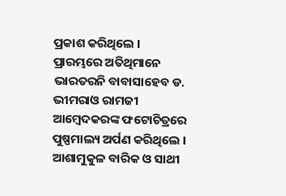ପ୍ରକାଶ କରିଥିଲେ ।
ପ୍ରାରମ୍ଭରେ ଅତିଥିମାନେ ଭାରତରନି ବାବାସାହେବ ଡ. ଭୀମରାଓ ରାମଜୀ ଆମ୍ବେଦକରଙ୍କ ଫଟୋଚିତ୍ରରେ ପୁଷ୍ପମାଲ୍ୟ ଅର୍ପଣ କରିଥିଲେ । ଆଶାମୁକୁଳ ବାରିକ ଓ ସାଥୀ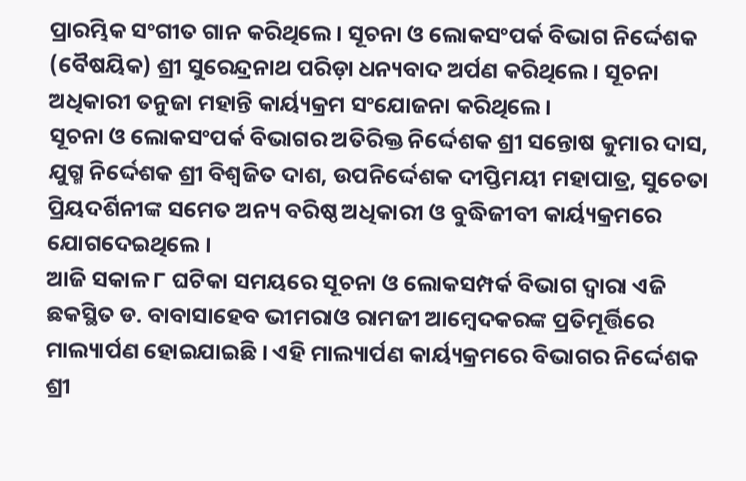ପ୍ରାରମ୍ଭିକ ସଂଗୀତ ଗାନ କରିଥିଲେ । ସୂଚନା ଓ ଲୋକସଂପର୍କ ବିଭାଗ ନିର୍ଦ୍ଦେଶକ (ବୈଷୟିକ) ଶ୍ରୀ ସୁରେନ୍ଦ୍ରନାଥ ପରିଡ଼ା ଧନ୍ୟବାଦ ଅର୍ପଣ କରିଥିଲେ । ସୂଚନା ଅଧିକାରୀ ତନୁଜା ମହାନ୍ତି କାର୍ୟ୍ୟକ୍ରମ ସଂଯୋଜନା କରିଥିଲେ ।
ସୂଚନା ଓ ଲୋକସଂପର୍କ ବିଭାଗର ଅତିରିକ୍ତ ନିର୍ଦ୍ଦେଶକ ଶ୍ରୀ ସନ୍ତୋଷ କୁମାର ଦାସ, ଯୁଗ୍ମ ନିର୍ଦ୍ଦେଶକ ଶ୍ରୀ ବିଶ୍ୱଜିତ ଦାଶ, ଉପନିର୍ଦ୍ଦେଶକ ଦୀପ୍ତିମୟୀ ମହାପାତ୍ର, ସୁଚେତା ପ୍ରିୟଦର୍ଶିନୀଙ୍କ ସମେତ ଅନ୍ୟ ବରିଷ୍ଠ ଅଧିକାରୀ ଓ ବୁଦ୍ଧିଜୀବୀ କାର୍ୟ୍ୟକ୍ରମରେ ଯୋଗଦେଇଥିଲେ ।
ଆଜି ସକାଳ ୮ ଘଟିକା ସମୟରେ ସୂଚନା ଓ ଲୋକସମ୍ପର୍କ ବିଭାଗ ଦ୍ୱାରା ଏଜି ଛକସ୍ଥିତ ଡ. ବାବାସାହେବ ଭୀମରାଓ ରାମଜୀ ଆମ୍ବେଦକରଙ୍କ ପ୍ରତିମୂର୍ତ୍ତିରେ ମାଲ୍ୟାର୍ପଣ ହୋଇଯାଇଛି । ଏହି ମାଲ୍ୟାର୍ପଣ କାର୍ୟ୍ୟକ୍ରମରେ ବିଭାଗର ନିର୍ଦ୍ଦେଶକ ଶ୍ରୀ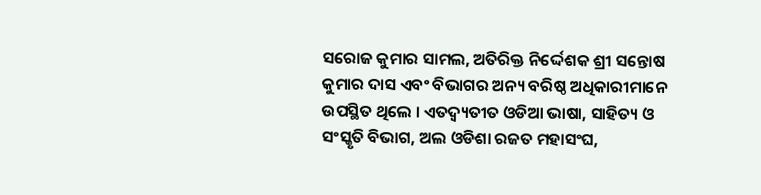ସରୋଜ କୁମାର ସାମଲ, ଅତିରିକ୍ତ ନିର୍ଦ୍ଦେଶକ ଶ୍ରୀ ସନ୍ତୋଷ କୁମାର ଦାସ ଏବଂ ବିଭାଗର ଅନ୍ୟ ବରିଷ୍ଠ ଅଧିକାରୀମାନେ ଉପସ୍ଥିତ ଥିଲେ । ଏତଦ୍ବ୍ୟତୀତ ଓଡିଆ ଭାଷା, ସାହିତ୍ୟ ଓ ସଂସ୍କୃତି ବିଭାଗ, ଅଲ ଓଡିଶା ରଜତ ମହାସଂଘ,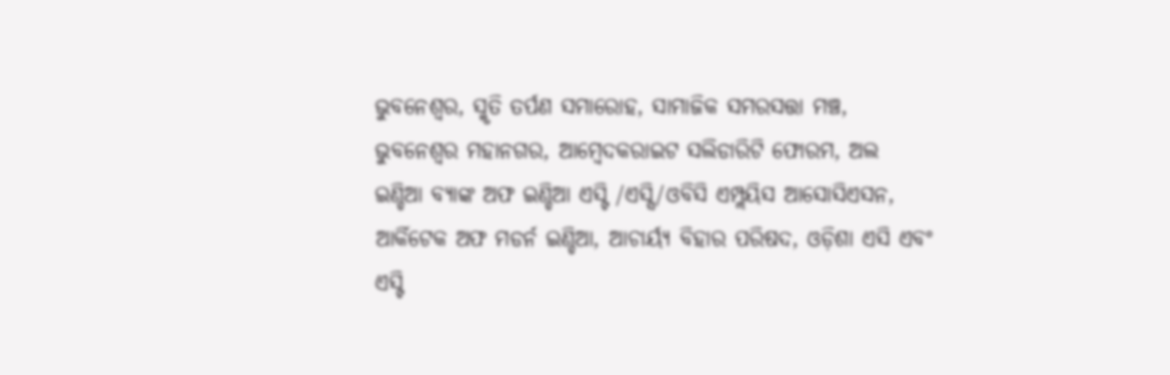ଭୁବନେଶ୍ୱର, ସ୍ମୃତି ତର୍ପଣ ସମାରୋହ, ସାମାଜିକ ସମରସତ୍ତା ମଞ୍ଚ, ଭୁବନେଶ୍ୱର ମହାନଗର, ଆମ୍ବେଦକରାଇଟ ସଲିଡାରିଟି ଫୋରମ, ଅଲ ଇଣ୍ଡିଆ ବ୍ୟାଙ୍କ ଅଫ ଇଣ୍ଡିଆ ଏସ୍ଟି /ଏସ୍ସି/ଓବିସି ଏମ୍ପ୍ଲୟିସ ଆସୋସିଏସନ, ଆର୍କିଟେକ ଅଫ ମଡର୍ନ ଇଣ୍ଡିଆ, ଆଚାର୍ୟ୍ୟ ବିହାର ପରିଷଦ, ଓଡ଼ିଶା ଏସି ଏବଂ ଏସ୍ଟି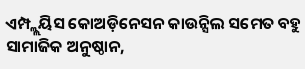ଏମ୍ପ୍ଲ୍ଲୟିସ କୋଅଡ଼ିନେସନ କାଉନ୍ସିଲ ସମେତ ବହୁ ସାମାଜିକ ଅନୁଷ୍ଠାନ,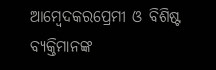ଆମ୍ବେଦକରପ୍ରେମୀ ଓ ବିଶିଷ୍ଟ ବ୍ୟକ୍ତିମାନଙ୍କ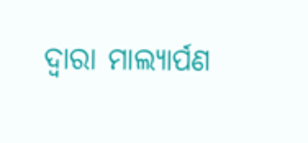ଦ୍ୱାରା ମାଲ୍ୟାର୍ପଣ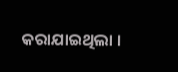କରାଯାଇଥିଲା ।